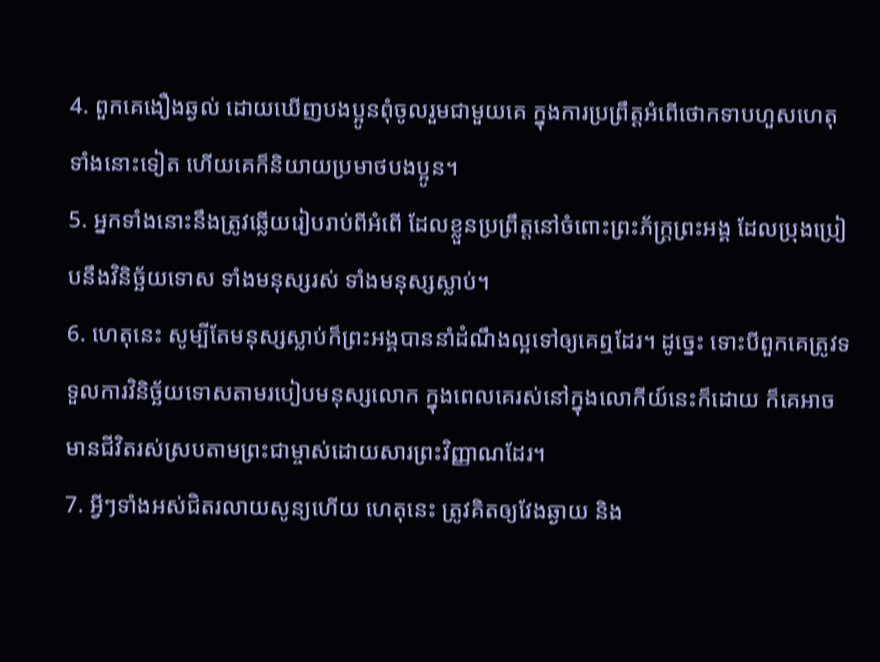4. ពួកគេងឿងឆ្ងល់ ដោយឃើញបងប្អូនពុំចូលរួមជាមួយគេ ក្នុងការប្រព្រឹត្តអំពើថោកទាបហួសហេតុទាំងនោះទៀត ហើយគេក៏និយាយប្រមាថបងប្អូន។
5. អ្នកទាំងនោះនឹងត្រូវឆ្លើយរៀបរាប់ពីអំពើ ដែលខ្លួនប្រព្រឹត្តនៅចំពោះព្រះភ័ក្ត្រព្រះអង្គ ដែលប្រុងប្រៀបនឹងវិនិច្ឆ័យទោស ទាំងមនុស្សរស់ ទាំងមនុស្សស្លាប់។
6. ហេតុនេះ សូម្បីតែមនុស្សស្លាប់ក៏ព្រះអង្គបាននាំដំណឹងល្អទៅឲ្យគេឮដែរ។ ដូច្នេះ ទោះបីពួកគេត្រូវទទួលការវិនិច្ឆ័យទោសតាមរបៀបមនុស្សលោក ក្នុងពេលគេរស់នៅក្នុងលោកីយ៍នេះក៏ដោយ ក៏គេអាចមានជីវិតរស់ស្របតាមព្រះជាម្ចាស់ដោយសារព្រះវិញ្ញាណដែរ។
7. អ្វីៗទាំងអស់ជិតរលាយសូន្យហើយ ហេតុនេះ ត្រូវគិតឲ្យវែងឆ្ងាយ និង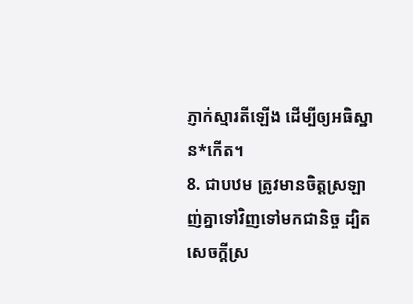ភ្ញាក់ស្មារតីឡើង ដើម្បីឲ្យអធិស្ឋាន*កើត។
8. ជាបឋម ត្រូវមានចិត្តស្រឡាញ់គ្នាទៅវិញទៅមកជានិច្ច ដ្បិតសេចក្ដីស្រ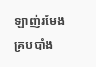ឡាញ់រមែងគ្របបាំង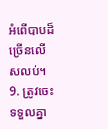អំពើបាបដ៏ច្រើនលើសលប់។
9. ត្រូវចេះទទួលគ្នា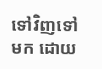ទៅវិញទៅមក ដោយ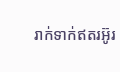រាក់ទាក់ឥតរអ៊ូរ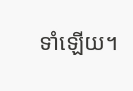ទាំឡើយ។